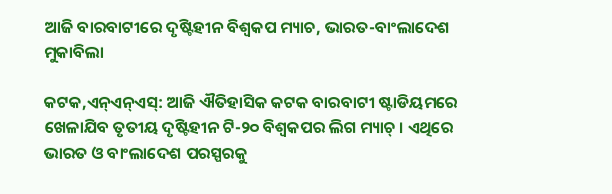ଆଜି ବାରବାଟୀରେ ଦୃଷ୍ଟିହୀନ ବିଶ୍ବକପ ମ୍ୟାଚ, ଭାରତ-ବାଂଲାଦେଶ ମୁକାବିଲା

କଟକ,ଏନ୍ଏନ୍ଏସ୍: ଆଜି ଐତିହାସିକ କଟକ ବାରବାଟୀ ଷ୍ଟାଡିୟମରେ ଖେଳାଯିବ ତୃତୀୟ ଦୃଷ୍ଟିହୀନ ଟି-୨୦ ବିଶ୍ବକପର ଲିଗ ମ୍ୟାଚ୍‌ । ଏଥିରେ ଭାରତ ଓ ବାଂଲାଦେଶ ପରସ୍ପରକୁ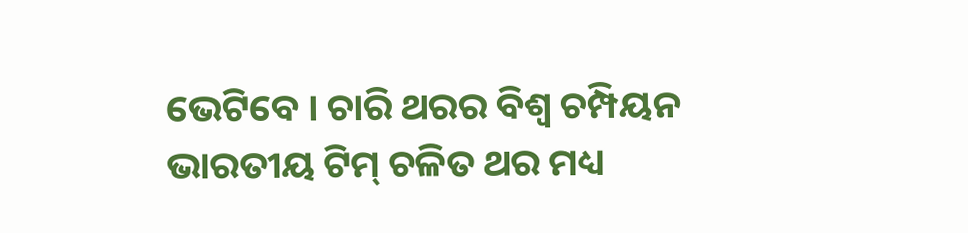ଭେଟିବେ । ଚାରି ଥରର ବିଶ୍ଵ ଚମ୍ପିୟନ ଭାରତୀୟ ଟିମ୍ ଚଳିତ ଥର ମଧ୍ୟ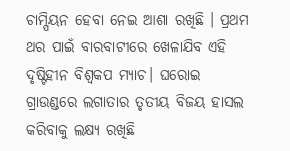ଚାମ୍ପିୟନ ହେବା ନେଇ ଆଶା ରଖିଛି । ପ୍ରଥମ ଥର ପାଇଁ ବାରବାଟୀରେ ଖେଳାଯିବ ଏହି ଦୃଷ୍ଟିହୀନ ବିଶ୍ଵକପ ମ୍ୟାଚ। ଘରୋଇ ଗ୍ରାଉଣ୍ଡରେ ଲଗାତାର ତୃତୀୟ ବିଜୟ ହାସଲ କରିବାକୁ ଲକ୍ଷ୍ୟ ରଖିଛି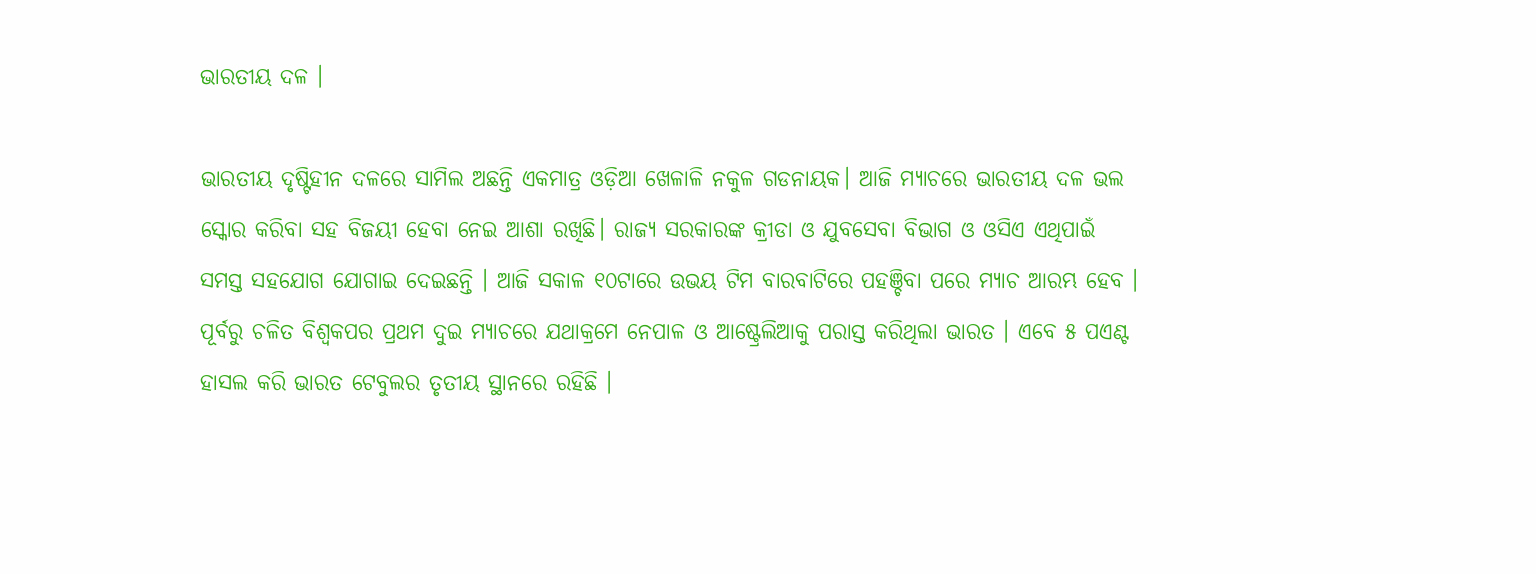ଭାରତୀୟ ଦଳ ।

ଭାରତୀୟ ଦୃଷ୍ଟିହୀନ ଦଳରେ ସାମିଲ ଅଛନ୍ତି ଏକମାତ୍ର ଓଡ଼ିଆ ଖେଳାଳି ନକୁଳ ଗଡନାୟକ। ଆଜି ମ୍ୟାଚରେ ଭାରତୀୟ ଦଳ ଭଲ ସ୍କୋର କରିବା ସହ ବିଜୟୀ ହେବା ନେଇ ଆଶା ରଖିଛି। ରାଜ୍ୟ ସରକାରଙ୍କ କ୍ରୀଡା ଓ ଯୁବସେବା ବିଭାଗ ଓ ଓସିଏ ଏଥିପାଇଁ ସମସ୍ତ ସହଯୋଗ ଯୋଗାଇ ଦେଇଛନ୍ତି । ଆଜି ସକାଳ ୧୦ଟାରେ ଉଭୟ ଟିମ ବାରବାଟିରେ ପହଞ୍ଚିବା ପରେ ମ୍ୟାଚ ଆରମ୍ଭ ହେବ । ପୂର୍ବରୁ ଚଳିତ ବିଶ୍ବକପର ପ୍ରଥମ ଦୁଇ ମ୍ୟାଚରେ ଯଥାକ୍ରମେ ନେପାଳ ଓ ଆଷ୍ଟ୍ରେଲିଆକୁ ପରାସ୍ତ କରିଥିଲା ଭାରତ । ଏବେ ୫ ପଏଣ୍ଟ ହାସଲ କରି ଭାରତ ଟେବୁଲର ତୃତୀୟ ସ୍ଥାନରେ ରହିଛି ।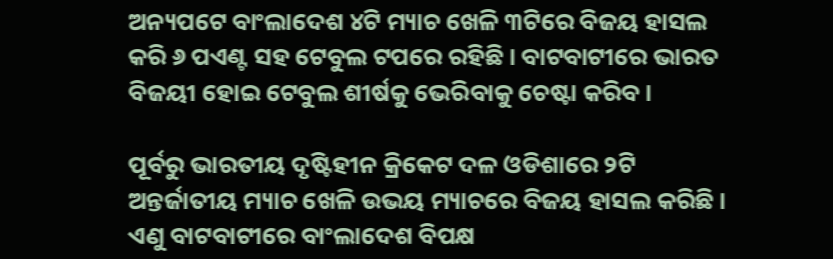ଅନ୍ୟପଟେ ବାଂଲାଦେଶ ୪ଟି ମ୍ୟାଚ ଖେଳି ୩ଟିରେ ବିଜୟ ହାସଲ କରି ୬ ପଏଣ୍ଟ ସହ ଟେବୁଲ ଟପରେ ରହିଛି । ବାଟବାଟୀରେ ଭାରତ ବିଜୟୀ ହୋଇ ଟେବୁଲ ଶୀର୍ଷକୁ ଭେରିବାକୁ ଚେଷ୍ଟା କରିବ।

ପୂର୍ବରୁ ଭାରତୀୟ ଦୃଷ୍ଟିହୀନ କ୍ରିକେଟ ଦଳ ଓଡିଶାରେ ୨ଟି ଅନ୍ତର୍ଜାତୀୟ ମ୍ୟାଚ ଖେଳି ଉଭୟ ମ୍ୟାଚରେ ବିଜୟ ହାସଲ କରିଛି । ଏଣୁ ବାଟବାଟୀରେ ବାଂଲାଦେଶ ବିପକ୍ଷ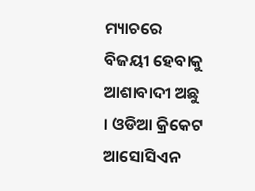ମ୍ୟାଚରେ ବିଜୟୀ ହେବାକୁ ଆଶାବାଦୀ ଅଛୁ । ଓଡିଆ କ୍ରିକେଟ ଆସୋସିଏନ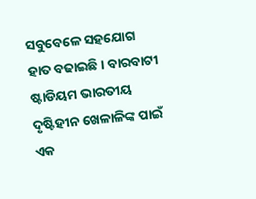ସବୁବେଳେ ସହଯୋଗ ହାତ ବଢାଇଛି । ବାରବାଟୀ ଷ୍ଟାଡିୟମ ଭାରତୀୟ ଦୃଷ୍ଟିହୀନ ଖେଳାଳିଙ୍କ ପାଇଁ ଏକ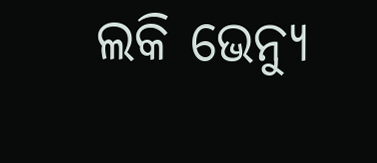ଲକି ଭେନ୍ୟୁ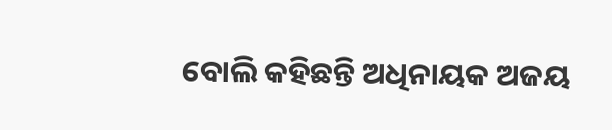ବୋଲି କହିଛନ୍ତି ଅଧିନାୟକ ଅଜୟ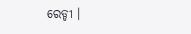ରେଡ୍ଡୀ ।